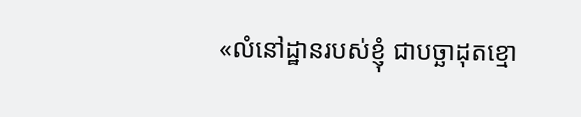«លំនៅដ្ឋានរបស់ខ្ញុំ ជាបច្ឆាដុតខ្មោ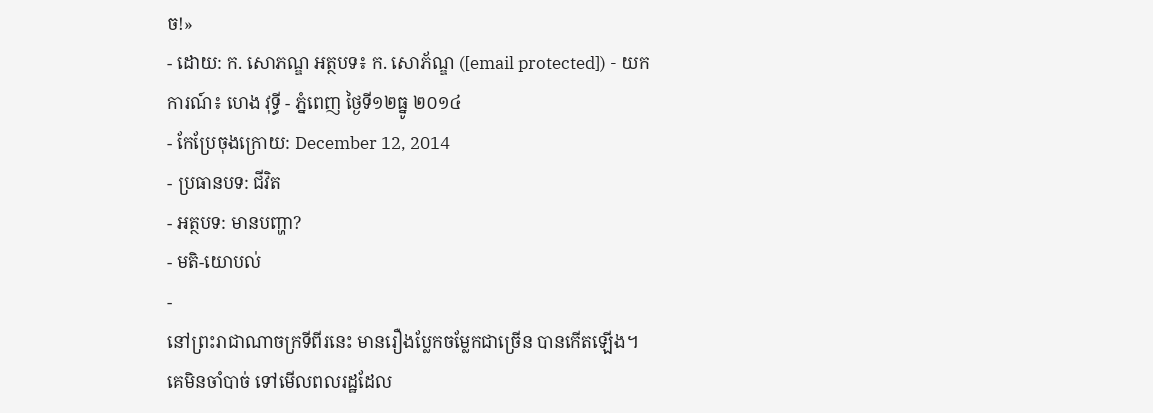ច!»
- ដោយ: ក. សោភណ្ឌ អត្ថបទ៖ ក. សោភ័ណ្ឌ ([email protected]) - យកការណ៍៖ ហេង វុទ្ធី - ភ្នំពេញ ថ្ងៃទី១២ធ្នូ ២០១៤
- កែប្រែចុងក្រោយ: December 12, 2014
- ប្រធានបទ: ជីវិត
- អត្ថបទ: មានបញ្ហា?
- មតិ-យោបល់
-
នៅព្រះរាជាណាចក្រទីពីរនេះ មានរឿងប្លែកចម្លែកជាច្រើន បានកើតឡើង។ គេមិនចាំបាច់ ទៅមើលពលរដ្ឋដែល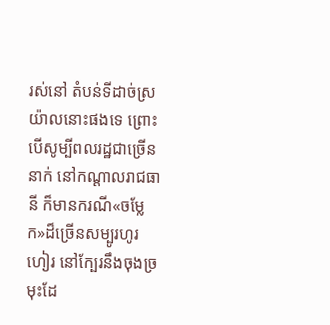រស់នៅ តំបន់ទីដាច់ស្រយ៉ាលនោះផងទេ ព្រោះបើសូម្បីពលរដ្ឋជាច្រើននាក់ នៅកណ្ដាលរាជធានី ក៏មានករណី«ចម្លែក»ដ៏ច្រើនសម្បូរហូរហៀរ នៅក្បែរនឹងចុងច្រមុះដែ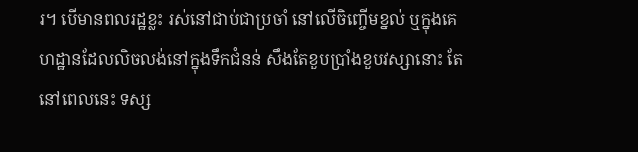រ។ បើមានពលរដ្ឋខ្លះ រស់នៅជាប់ជាប្រចាំ នៅលើចិញ្ចើមខ្នល់ ឬក្នុងគេហដ្ឋានដែលលិចលង់នៅក្នុងទឹកជំនន់ សឹងតែខួបប្រាំងខួបវស្សានោះ តែនៅពេលនេះ ទស្ស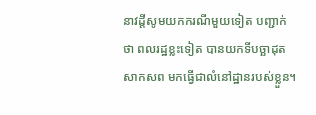នាវដ្ដីសូមយកករណីមួយទៀត បញ្ជាក់ថា ពលរដ្ឋខ្លះទៀត បានយកទីបច្ឆាដុតសាកសព មកធ្វើជាលំនៅដ្ឋានរបស់ខ្លួន។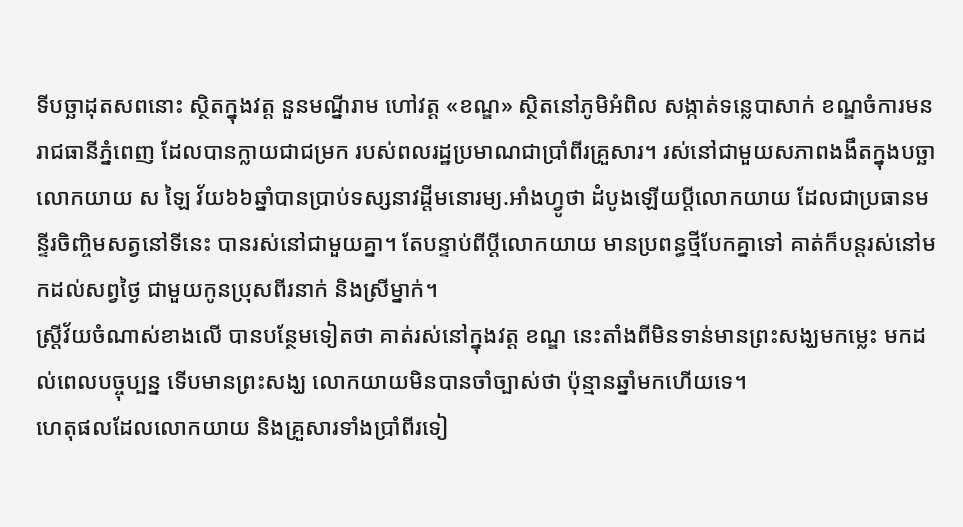ទីបច្ឆាដុតសពនោះ ស្ថិតក្នុងវត្ត នួនមណ្នីរាម ហៅវត្ត «ខណ្ឌ» ស្ថិតនៅភូមិអំពិល សង្កាត់ទន្លេបាសាក់ ខណ្ឌចំការមន រាជធានីភ្នំពេញ ដែលបានក្លាយជាជម្រក របស់ពលរដ្ឋប្រមាណជាប្រាំពីរគ្រួសារ។ រស់នៅជាមួយសភាពងងឹតក្នុងបច្ឆា លោកយាយ ស ឡៃ វ័យ៦៦ឆ្នាំបានប្រាប់ទស្សនាវដ្តីមនោរម្យ.អាំងហ្វូថា ដំបូងឡើយប្តីលោកយាយ ដែលជាប្រធានមន្ទីរចិញ្ចិមសត្វនៅទីនេះ បានរស់នៅជាមួយគ្នា។ តែបន្ទាប់ពីប្តីលោកយាយ មានប្រពន្ធថ្មីបែកគ្នាទៅ គាត់ក៏បន្តរស់នៅមកដល់សព្វថ្ងៃ ជាមួយកូនប្រុសពីរនាក់ និងស្រីម្នាក់។
ស្ត្រីវ័យចំណាស់ខាងលើ បានបន្ថែមទៀតថា គាត់រស់នៅក្នុងវត្ត ខណ្ឌ នេះតាំងពីមិនទាន់មានព្រះសង្ឃមកម្លេះ មកដល់ពេលបច្ចុប្បន្ន ទើបមានព្រះសង្ឃ លោកយាយមិនបានចាំច្បាស់ថា ប៉ុន្មានឆ្នាំមកហើយទេ។
ហេតុផលដែលលោកយាយ និងគ្រួសារទាំងប្រាំពីរទៀ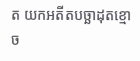ត យកអតីតបច្ឆាដុតខ្មោច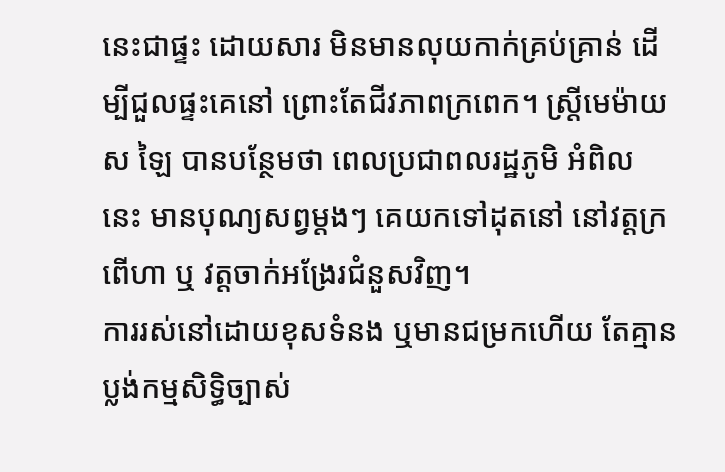នេះជាផ្ទះ ដោយសារ មិនមានលុយកាក់គ្រប់គ្រាន់ ដើម្បីជួលផ្ទះគេនៅ ព្រោះតែជីវភាពក្រពេក។ ស្រ្តីមេម៉ាយ ស ឡៃ បានបន្ថែមថា ពេលប្រជាពលរដ្ឋភូមិ អំពិល នេះ មានបុណ្យសព្វម្តងៗ គេយកទៅដុតនៅ នៅវត្តក្រពើហា ឬ វត្តចាក់អង្រែរជំនួសវិញ។
ការរស់នៅដោយខុសទំនង ឬមានជម្រកហើយ តែគ្មានប្លង់កម្មសិទ្ធិច្បាស់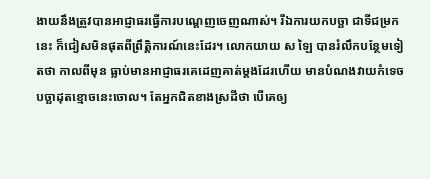ងាយនឹងត្រូវបានអាជ្ញាធរធ្វើការបណ្ដេញចេញណាស់។ រីឯការយកបច្ឆា ជាទីជម្រកនេះ ក៏ជៀសមិនផុតពីព្រឹត្តិការណ៍នេះដែរ។ លោកយាយ ស ឡៃ បានរំលឹកបន្ថែមទៀតថា កាលពីមុន ធ្លាប់មានអាជ្ញាធរគេដេញគាត់ម្តងដែរហើយ មានបំណងវាយកំទេច បច្ឆាដុតខ្មោចនេះចោល។ តែអ្នកជិតខាងស្រដីថា បើគេឲ្យ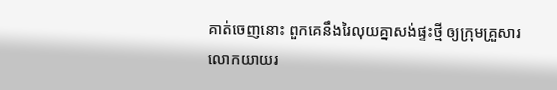គាត់ចេញនោះ ពួកគេនឹងរៃលុយគ្នាសង់ផ្ទះថ្មី ឲ្យក្រុមគ្រួសារលោកយាយរ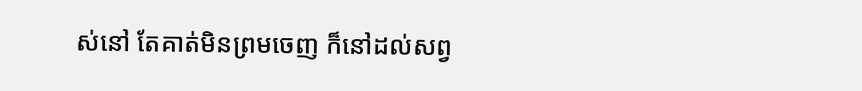ស់នៅ តែគាត់មិនព្រមចេញ ក៏នៅដល់សព្វ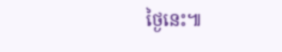ថ្ងៃនេះ៕